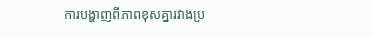ការបង្ហាញពីភាពខុសគ្នារវាងប្រ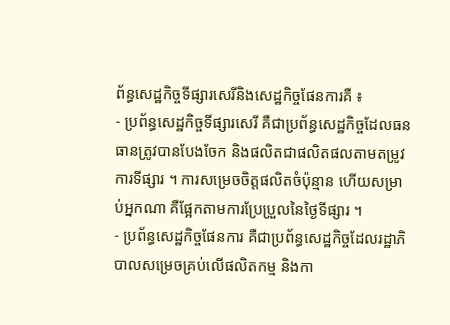ព័ន្ធសេដ្ឋកិច្ចទីផ្សារសេរីនិងសេដ្ឋកិច្ចផែនការគឺ ៖
- ប្រព័ន្ធសេដ្ឋកិច្ចទីផ្សារសេរី គឺជាប្រព័ន្ធសេដ្ឋកិច្ចដែលធនធានត្រូវបានបែងចែក និងផលិតជាផលិតផលតាមតម្រូវការទីផ្សារ ។ ការសម្រេចចិត្តផលិតចំប៉ុន្មាន ហើយសម្រាប់អ្នកណា គឺផ្អែកតាមការប្រែប្រួលនៃថ្ងៃទីផ្សារ ។
- ប្រព័ន្ធសេដ្ឋកិច្ចផែនការ គឺជាប្រព័ន្ធសេដ្ឋកិច្ចដែលរដ្ឋាភិបាលសម្រេចគ្រប់លើផលិតកម្ម និងកា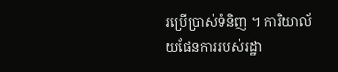រប្រើប្រាស់ទំនិញ ។ ការិយាល័យផែនការរបស់រដ្ឋា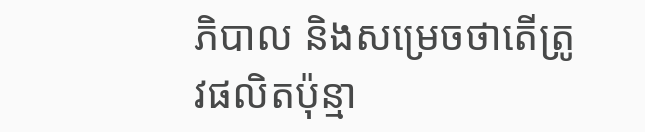ភិបាល និងសម្រេចថាតើត្រូវផលិតប៉ុន្មា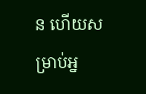ន ហើយសម្រាប់អ្ន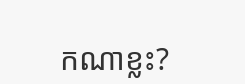កណាខ្លះ?